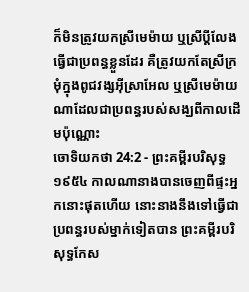ក៏មិនត្រូវយកស្រីមេម៉ាយ ឬស្រីប្ដីលែងធ្វើជាប្រពន្ធខ្លួនដែរ គឺត្រូវយកតែស្រីក្រមុំក្នុងពូជវង្សអ៊ីស្រាអែល ឬស្រីមេម៉ាយណាដែលជាប្រពន្ធរបស់សង្ឃពីកាលដើមប៉ុណ្ណោះ
ចោទិយកថា 24:2 - ព្រះគម្ពីរបរិសុទ្ធ ១៩៥៤ កាលណានាងបានចេញពីផ្ទះអ្នកនោះផុតហើយ នោះនាងនឹងទៅធ្វើជាប្រពន្ធរបស់ម្នាក់ទៀតបាន ព្រះគម្ពីរបរិសុទ្ធកែស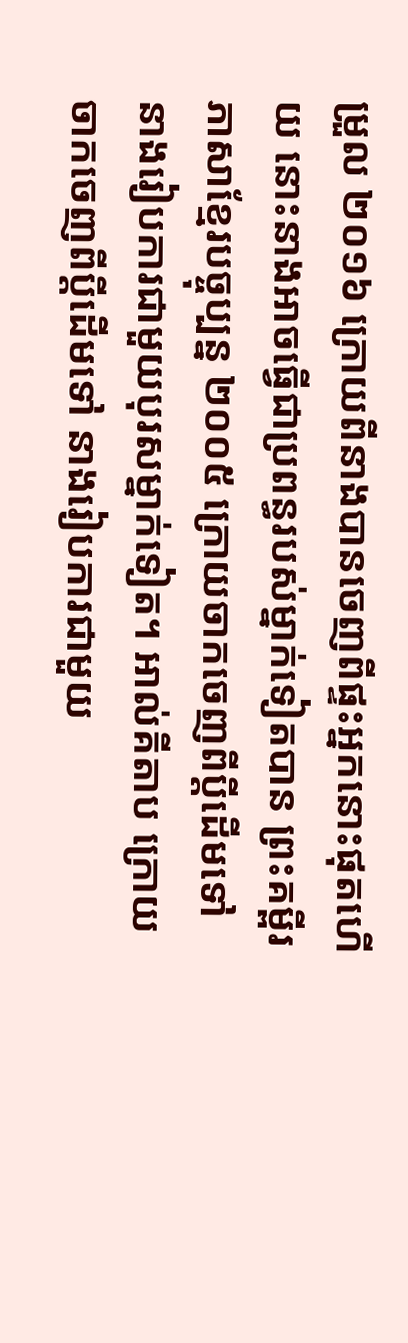ម្រួល ២០១៦ ក្រោយពីនាងបានចេញពីផ្ទះអ្នកនោះផុតហើយ នោះនាងអាចធ្វើជាប្រពន្ធរបស់ម្នាក់ទៀតបាន ព្រះគម្ពីរភាសាខ្មែរបច្ចុប្បន្ន ២០០៥ ក្រោយចាកចេញពីប្ដីដើមទៅ នាងរៀបការជាមួយបុរសម្នាក់ទៀត។ អាល់គីតាប ក្រោយចាកចេញពីប្ដីដើមទៅ នាងរៀបការជាមួយ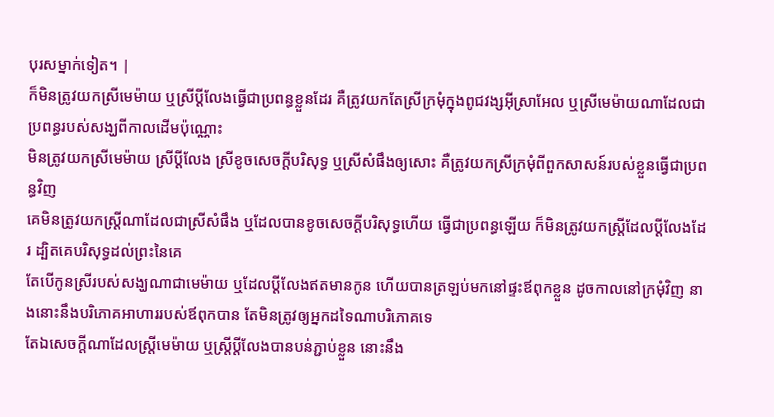បុរសម្នាក់ទៀត។ |
ក៏មិនត្រូវយកស្រីមេម៉ាយ ឬស្រីប្ដីលែងធ្វើជាប្រពន្ធខ្លួនដែរ គឺត្រូវយកតែស្រីក្រមុំក្នុងពូជវង្សអ៊ីស្រាអែល ឬស្រីមេម៉ាយណាដែលជាប្រពន្ធរបស់សង្ឃពីកាលដើមប៉ុណ្ណោះ
មិនត្រូវយកស្រីមេម៉ាយ ស្រីប្ដីលែង ស្រីខូចសេចក្ដីបរិសុទ្ធ ឬស្រីសំផឹងឲ្យសោះ គឺត្រូវយកស្រីក្រមុំពីពួកសាសន៍របស់ខ្លួនធ្វើជាប្រពន្ធវិញ
គេមិនត្រូវយកស្ត្រីណាដែលជាស្រីសំផឹង ឬដែលបានខូចសេចក្ដីបរិសុទ្ធហើយ ធ្វើជាប្រពន្ធឡើយ ក៏មិនត្រូវយកស្ត្រីដែលប្ដីលែងដែរ ដ្បិតគេបរិសុទ្ធដល់ព្រះនៃគេ
តែបើកូនស្រីរបស់សង្ឃណាជាមេម៉ាយ ឬដែលប្ដីលែងឥតមានកូន ហើយបានត្រឡប់មកនៅផ្ទះឪពុកខ្លួន ដូចកាលនៅក្រមុំវិញ នាងនោះនឹងបរិភោគអាហាររបស់ឪពុកបាន តែមិនត្រូវឲ្យអ្នកដទៃណាបរិភោគទេ
តែឯសេចក្ដីណាដែលស្ត្រីមេម៉ាយ ឬស្ត្រីប្ដីលែងបានបន់ភ្ជាប់ខ្លួន នោះនឹង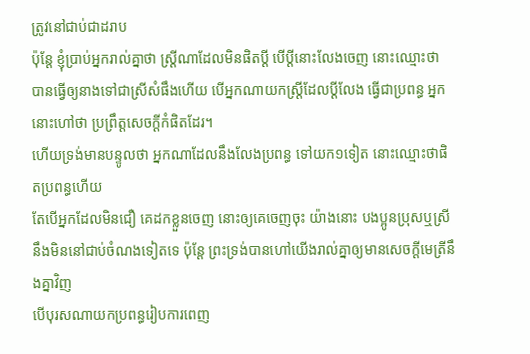ត្រូវនៅជាប់ជាដរាប
ប៉ុន្តែ ខ្ញុំប្រាប់អ្នករាល់គ្នាថា ស្ត្រីណាដែលមិនផិតប្ដី បើប្ដីនោះលែងចេញ នោះឈ្មោះថា បានធ្វើឲ្យនាងទៅជាស្រីសំផឹងហើយ បើអ្នកណាយកស្ត្រីដែលប្ដីលែង ធ្វើជាប្រពន្ធ អ្នកនោះហៅថា ប្រព្រឹត្តសេចក្ដីកំផិតដែរ។
ហើយទ្រង់មានបន្ទូលថា អ្នកណាដែលនឹងលែងប្រពន្ធ ទៅយក១ទៀត នោះឈ្មោះថាផិតប្រពន្ធហើយ
តែបើអ្នកដែលមិនជឿ គេដកខ្លួនចេញ នោះឲ្យគេចេញចុះ យ៉ាងនោះ បងប្អូនប្រុសឬស្រី នឹងមិននៅជាប់ចំណងទៀតទេ ប៉ុន្តែ ព្រះទ្រង់បានហៅយើងរាល់គ្នាឲ្យមានសេចក្ដីមេត្រីនឹងគ្នាវិញ
បើបុរសណាយកប្រពន្ធរៀបការពេញ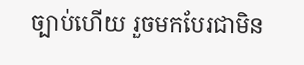ច្បាប់ហើយ រួចមកបែរជាមិន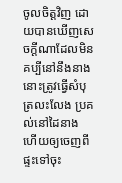ចូលចិត្តវិញ ដោយបានឃើញសេចក្ដីណាដែលមិនគប្បីនៅនឹងនាង នោះត្រូវធ្វើសំបុត្រលះលែង ប្រគល់នៅដៃនាង ហើយឲ្យចេញពីផ្ទះទៅចុះ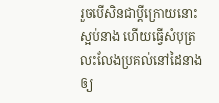រួចបើសិនជាប្ដីក្រោយនោះស្អប់នាង ហើយធ្វើសំបុត្រលះលែងប្រគល់នៅដៃនាង ឲ្យ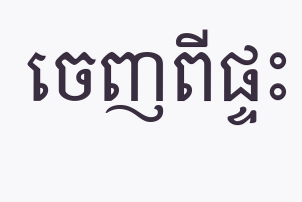ចេញពីផ្ទះ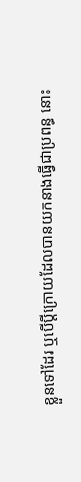ខ្លួនទៅដែរ ឬបើប្ដីក្រោយដែលបានយកនាងធ្វើជាប្រពន្ធ នោះ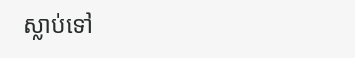ស្លាប់ទៅ